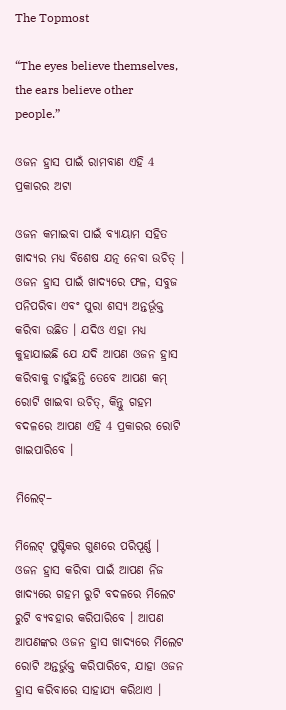The Topmost

“The eyes believe themselves, the ears believe other people.”

ଓଜନ ହ୍ରାସ ପାଇଁ ରାମବାଣ ଏହି 4 ପ୍ରକାରର ଅଟା

ଓଜନ କମାଇବା ପାଇଁ ବ୍ୟାୟାମ ସହିତ ଖାଦ୍ୟର ମଧ୍ୟ ବିଶେଷ ଯତ୍ନ ନେବା ଉଚିତ୍ । ଓଜନ ହ୍ରାସ ପାଇଁ ଖାଦ୍ୟରେ ଫଳ, ସବୁଜ ପନିପରିବା ଏବଂ ପୁରା ଶସ୍ୟ ଅନ୍ତର୍ଭୂକ୍ତ କରିବା ଉଛିତ । ଯଦିଓ ଏହା ମଧ୍ୟ କୁହାଯାଇଛି ଯେ ଯଦି ଆପଣ ଓଜନ ହ୍ରାସ କରିବାକୁ ଚାହୁଁଛନ୍ତି ତେବେ ଆପଣ କମ୍ ରୋଟି ଖାଇବା ଉଚିତ୍, କିନ୍ତୁ ଗହମ ବଦଳରେ ଆପଣ ଏହି 4 ପ୍ରକାରର ରୋଟି ଖାଇପାରିବେ ।

ମିଲେଟ୍–

ମିଲେଟ୍ ପୁଷ୍ଟିକର ଗୁଣରେ ପରିପୂର୍ଣ୍ଣ । ଓଜନ ହ୍ରାସ କରିବା ପାଇଁ ଆପଣ ନିଜ ଖାଦ୍ୟରେ ଗହମ ରୁଟି ବଦଳରେ ମିଲେଟ ରୁଟି ବ୍ୟବହାର କରିପାରିବେ । ଆପଣ ଆପଣଙ୍କର ଓଜନ ହ୍ରାସ ଖାଦ୍ୟରେ ମିଲେଟ ରୋଟି ଅନ୍ତର୍ଭୁକ୍ତ କରିପାରିବେ, ଯାହା ଓଜନ ହ୍ରାସ କରିବାରେ ସାହାଯ୍ୟ କରିଥାଏ ।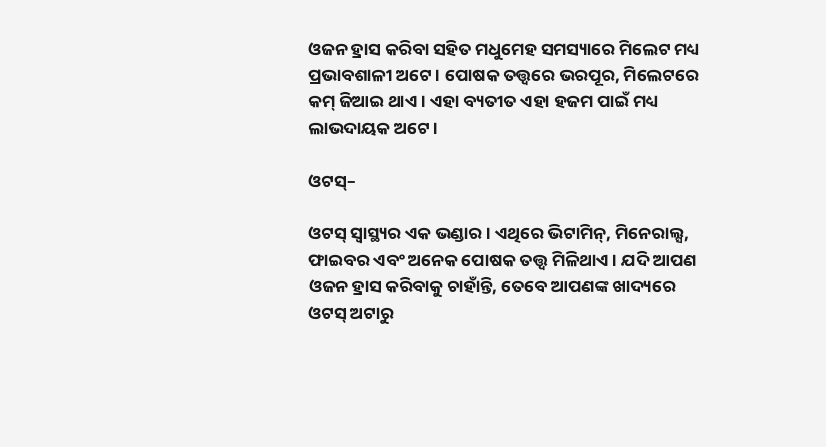ଓଜନ ହ୍ରାସ କରିବା ସହିତ ମଧୁମେହ ସମସ୍ୟାରେ ମିଲେଟ ମଧ୍ୟ ପ୍ରଭାବଶାଳୀ ଅଟେ । ପୋଷକ ତତ୍ତ୍ୱରେ ଭରପୂର, ମିଲେଟରେ କମ୍ ଜିଆଇ ଥାଏ । ଏହା ବ୍ୟତୀତ ଏହା ହଜମ ପାଇଁ ମଧ୍ୟ ଲାଭଦାୟକ ଅଟେ ।

ଓଟସ୍–

ଓଟସ୍ ସ୍ୱାସ୍ଥ୍ୟର ଏକ ଭଣ୍ଡାର । ଏଥିରେ ଭିଟାମିନ୍, ମିନେରାଲ୍ସ, ଫାଇବର ଏବଂ ଅନେକ ପୋଷକ ତତ୍ତ୍ୱ ମିଳିଥାଏ । ଯଦି ଆପଣ ଓଜନ ହ୍ରାସ କରିବାକୁ ଚାହାଁନ୍ତି, ତେବେ ଆପଣଙ୍କ ଖାଦ୍ୟରେ ଓଟସ୍ ଅଟାରୁ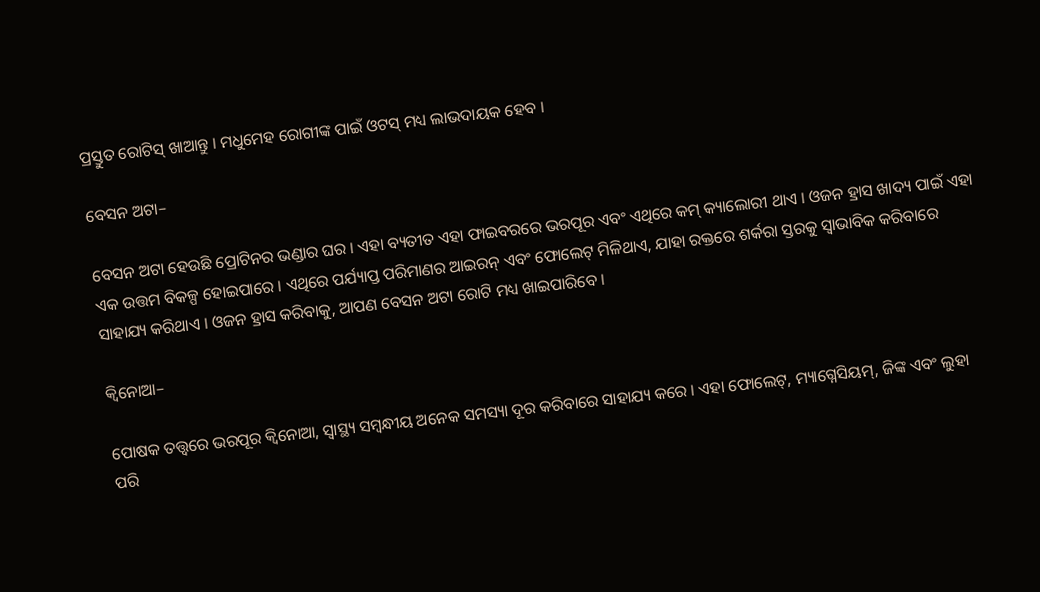ପ୍ରସ୍ତୁତ ରୋଟିସ୍ ଖାଆନ୍ତୁ । ମଧୁମେହ ରୋଗୀଙ୍କ ପାଇଁ ଓଟସ୍ ମଧ୍ୟ ଲାଭଦାୟକ ହେବ ।

ବେସନ ଅଟା–

ବେସନ ଅଟା ହେଉଛି ପ୍ରୋଟିନର ଭଣ୍ଡାର ଘର । ଏହା ବ୍ୟତୀତ ଏହା ଫାଇବରରେ ଭରପୂର ଏବଂ ଏଥିରେ କମ୍ କ୍ୟାଲୋରୀ ଥାଏ । ଓଜନ ହ୍ରାସ ଖାଦ୍ୟ ପାଇଁ ଏହା ଏକ ଉତ୍ତମ ବିକଳ୍ପ ହୋଇପାରେ । ଏଥିରେ ପର୍ଯ୍ୟାପ୍ତ ପରିମାଣର ଆଇରନ୍ ଏବଂ ଫୋଲେଟ୍ ମିଳିଥାଏ, ଯାହା ରକ୍ତରେ ଶର୍କରା ସ୍ତରକୁ ସ୍ୱାଭାବିକ କରିବାରେ ସାହାଯ୍ୟ କରିଥାଏ । ଓଜନ ହ୍ରାସ କରିବାକୁ, ଆପଣ ବେସନ ଅଟା ରୋଟି ମଧ୍ୟ ଖାଇପାରିବେ ।

କ୍ୱିନୋଆ–

ପୋଷକ ତତ୍ତ୍ୱରେ ଭରପୂର କ୍ୱିନୋଆ, ସ୍ୱାସ୍ଥ୍ୟ ସମ୍ବନ୍ଧୀୟ ଅନେକ ସମସ୍ୟା ଦୂର କରିବାରେ ସାହାଯ୍ୟ କରେ । ଏହା ଫୋଲେଟ୍, ମ୍ୟାଗ୍ନେସିୟମ୍, ଜିଙ୍କ ଏବଂ ଲୁହା ପରି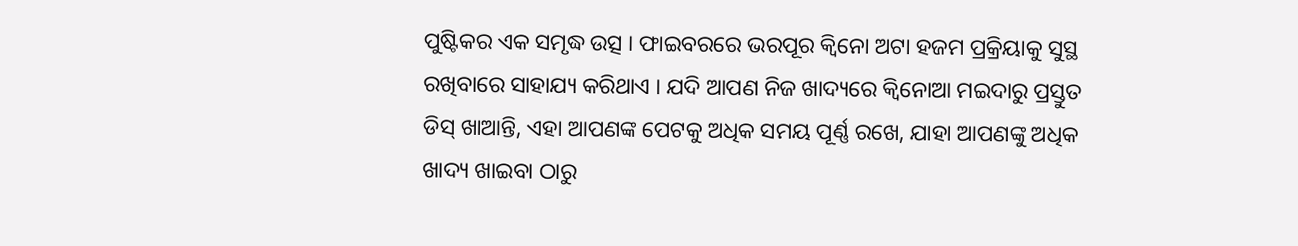ପୁଷ୍ଟିକର ଏକ ସମୃଦ୍ଧ ଉତ୍ସ । ଫାଇବରରେ ଭରପୂର କ୍ୱିନୋ ଅଟା ହଜମ ପ୍ରକ୍ରିୟାକୁ ସୁସ୍ଥ ରଖିବାରେ ସାହାଯ୍ୟ କରିଥାଏ । ଯଦି ଆପଣ ନିଜ ଖାଦ୍ୟରେ କ୍ୱିନୋଆ ମଇଦାରୁ ପ୍ରସ୍ତୁତ ଡିସ୍ ଖାଆନ୍ତି, ଏହା ଆପଣଙ୍କ ପେଟକୁ ଅଧିକ ସମୟ ପୂର୍ଣ୍ଣ ରଖେ, ଯାହା ଆପଣଙ୍କୁ ଅଧିକ ଖାଦ୍ୟ ଖାଇବା ଠାରୁ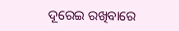ଦୂରେଇ ରଖିବାରେ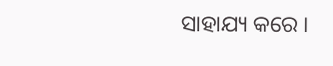ସାହାଯ୍ୟ କରେ ।